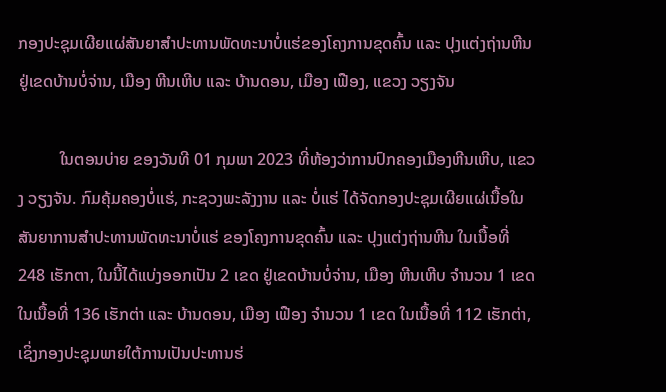ກອງປະຊຸມເຜີຍແຜ່ສັນຍາສຳປະທານພັດທະນາບໍ່ແຮ່ຂອງໂຄງການຂຸດຄົ້ນ ແລະ ປຸງແຕ່ງຖ່ານຫີນ ຢູ່ເຂດບ້ານບໍ່ຈ່ານ, ເມືອງ ຫີນເຫີບ ແລະ ບ້ານດອນ, ເມືອງ ເຟືອງ, ແຂວງ ວຽງຈັນ

          ໃນຕອນບ່າຍ ຂອງວັນທີ 01 ກຸມພາ 2023 ທີ່ຫ້ອງວ່າການປົກຄອງເມືອງຫີນເຫີບ, ແຂວງ ວຽງຈັນ. ກົມຄຸ້ມຄອງບໍ່ແຮ່, ກະຊວງພະລັງງານ ແລະ ບໍ່ແຮ່ ໄດ້ຈັດກອງປະຊຸມເຜີຍແຜ່ເນື້ອໃນສັນຍາການສຳປະທານພັດທະນາບໍ່ແຮ່ ຂອງໂຄງການຂຸດຄົ້ນ ແລະ ປຸງແຕ່ງຖ່ານຫີນ ໃນເນື້ອທີ່ 248 ເຮັກຕາ, ໃນນີ້ໄດ້ແບ່ງອອກເປັນ 2 ເຂດ ຢູ່ເຂດບ້ານບໍ່ຈ່ານ, ເມືອງ ຫີນເຫີບ ຈຳນວນ 1 ເຂດ ໃນເນື້ອທີ່ 136 ເຮັກຕ່າ ແລະ ບ້ານດອນ, ເມືອງ ເຟືອງ ຈຳນວນ 1 ເຂດ ໃນເນື້ອທີ່ 112 ເຮັກຕ່າ, ເຊິ່ງກອງປະຊຸມພາຍໃຕ້ການເປັນປະທານຮ່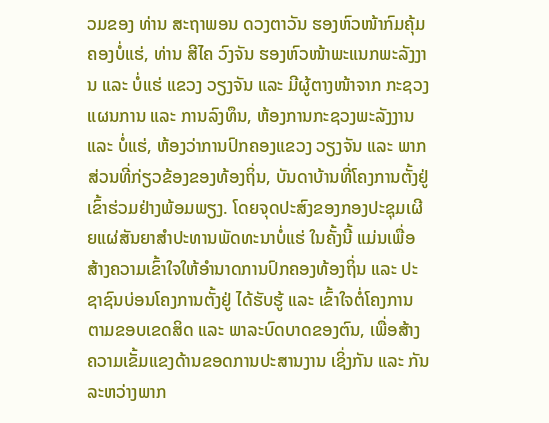ວມຂອງ ທ່ານ ສະຖາພອນ ດວງຕາວັນ ຮອງຫົວໜ້າກົມຄຸ້ມຄອງບໍ່ແຮ່, ທ່ານ ສີໄຄ ວົງຈັນ ຮອງຫົວໜ້າພະແນກພະລັງງານ ແລະ ບໍ່ແຮ່ ແຂວງ ວຽງຈັນ ແລະ ມີຜູ້ຕາງໜ້າຈາກ ກະຊວງແຜນການ ແລະ ການລົງທຶນ, ຫ້ອງການກະຊວງພະລັງງານ ແລະ ບໍ່ແຮ່, ຫ້ອງວ່າການປົກຄອງແຂວງ ວຽງຈັນ ແລະ ພາກສ່ວນທີ່ກ່ຽວຂ້ອງຂອງທ້ອງຖິ່ນ, ບັນດາບ້ານທີ່ໂຄງການຕັ້ງຢູ່ ເຂົ້າຮ່ວມຢ່າງພ້ອມພຽງ. ໂດຍຈຸດປະສົງຂອງກອງປະຊຸມເຜີຍແຜ່ສັນຍາສຳປະທານພັດທະນາບໍ່ແຮ່ ໃນຄັ້ງນີ້ ແມ່ນເພື່ອສ້າງຄວາມເຂົ້າໃຈໃຫ້ອຳນາດການປົກຄອງທ້ອງຖິ່ນ ແລະ ປະຊາຊົນບ່ອນໂຄງການຕັ້ງຢູ່ ໄດ້ຮັບຮູ້ ແລະ ເຂົ້າໃຈຕໍ່ໂຄງການ ຕາມຂອບເຂດສິດ ແລະ ພາລະບົດບາດຂອງຕົນ, ເພື່ອສ້າງຄວາມເຂັ້ມແຂງດ້ານຂອດການປະສານງານ ເຊິ່ງກັນ ແລະ ກັນ ລະຫວ່າງພາກ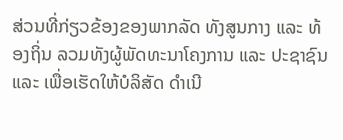ສ່ວນທີ່ກ່ຽວຂ້ອງຂອງພາກລັດ ທັງສູນກາງ ແລະ ທ້ອງຖິ່ນ ລວມທັງຜູ້ພັດທະນາໂຄງການ ແລະ ປະຊາຊົນ ແລະ ເພື່ອເຮັດໃຫ້ບໍລິສັດ ດຳເນີ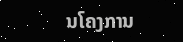ນໂຄງການ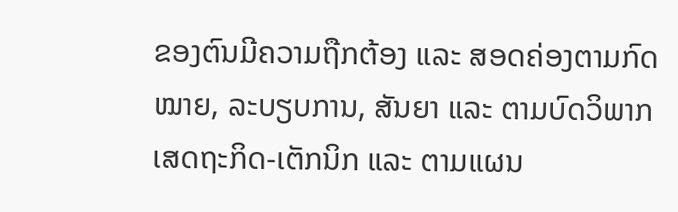ຂອງຕົນມີຄວາມຖືກຕ້ອງ ແລະ ສອດຄ່ອງຕາມກົດໝາຍ, ລະບຽບການ, ສັນຍາ ແລະ ຕາມບົດວິພາກເສດຖະກິດ-ເຕັກນິກ ແລະ ຕາມແຜນ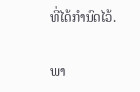ທີ່ໄດ້ກຳນົດໄວ້.

ພາ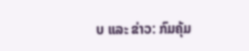ບ ແລະ ຂ່າວ: ກົມຄຸ້ມ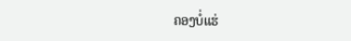ຄອງບໍ່ແຮ່